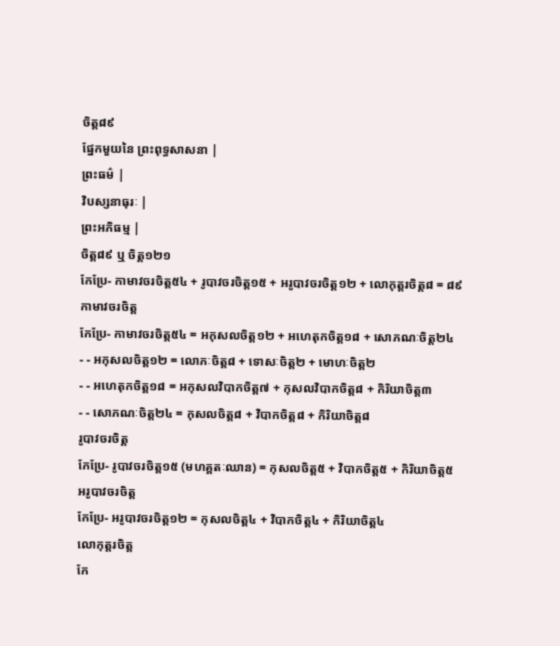ចិត្ត៨៩
ផ្នែកមួយនៃ ព្រះពុទ្ធសាសនា |
ព្រះធម៌ |
វិបស្សនាធុរៈ |
ព្រះអភិធម្ម |
ចិត្ត៨៩ ឬ ចិត្ត១២១
កែប្រែ- កាមាវចរចិត្ត៥៤ + រូបាវចរចិត្ត១៥ + អរូបាវចរចិត្ត១២ + លោកុត្តរចិត្ត៨ = ៨៩
កាមាវចរចិត្ត
កែប្រែ- កាមាវចរចិត្ត៥៤ = អកុសលចិត្ត១២ + អហេតុកចិត្ត១៨ + សោភណៈចិត្ត២៤
- - អកុសលចិត្ត១២ = លោភៈចិត្ត៨ + ទោសៈចិត្ត២ + មោហៈចិត្ត២
- - អហេតុកចិត្ត១៨ = អកុសលវិបាកចិត្ត៧ + កុសលវិបាកចិត្ត៨ + កិរិយាចិត្ត៣
- - សោភណៈចិត្ត២៤ = កុសលចិត្ត៨ + វិបាកចិត្ត៨ + កិរិយាចិត្ត៨
រូបាវចរចិត្ត
កែប្រែ- រូបាវចរចិត្ត១៥ (មហគ្គតៈឈាន) = កុសលចិត្ត៥ + វិបាកចិត្ត៥ + កិរិយាចិត្ត៥
អរូបាវចរចិត្ត
កែប្រែ- អរូបាវចរចិត្ត១២ = កុសលចិត្ត៤ + វិបាកចិត្ត៤ + កិរិយាចិត្ត៤
លោកុត្តរចិត្ត
កែ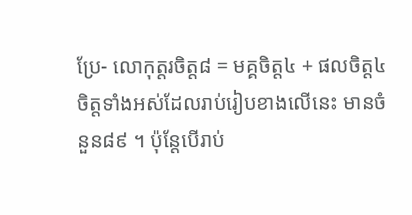ប្រែ- លោកុត្តរចិត្ត៨ = មគ្គចិត្ត៤ + ផលចិត្ត៤
ចិត្តទាំងអស់ដែលរាប់រៀបខាងលើនេះ មានចំនួន៨៩ ។ ប៉ុន្តែបើរាប់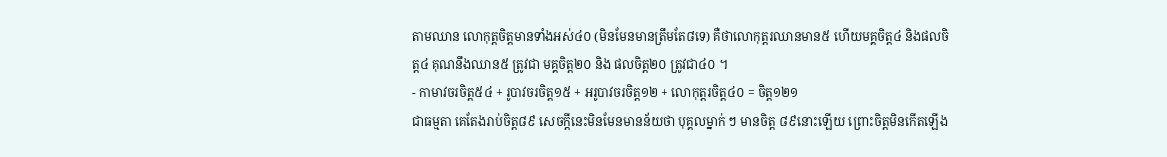តាមឈាន លោកុត្តចិត្តមានទាំងអស់៤០ (មិនមែនមានត្រឹមតែ៨ទេ) គឺថាលោកុត្តរឈានមាន៥ ហើយមគ្គចិត្ត៤ និងផលចិត្ត៤ គុណនឹងឈាន៥ ត្រូវជា មគ្គចិត្ត២០ និង ផលចិត្ត២០ ត្រូវជា៤០ ។
- កាមាវចរចិត្ត៥៤ + រូបាវចរចិត្ត១៥ + អរូបាវចរចិត្ត១២ + លោកុត្តរចិត្ត៤០ = ចិត្ត១២១
ជាធម្មតា គេតែងរាប់ចិត្ត៨៩ សេចក្តីនេះមិនមែនមានន័យថា បុគ្គលម្នាក់ ៗ មានចិត្ត ៨៩នោះឡើយ ព្រោះចិត្តមិនកើតឡើង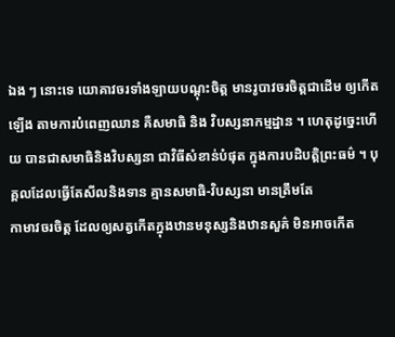ឯង ៗ នោះទេ យោគាវចរទាំងឡាយបណ្តុះចិត្ត មានរូបាវចរចិត្តជាដើម ឲ្យកើតឡើង តាមការបំពេញឈាន គឺសមាធិ និង វិបស្សនាកម្មដ្នាន ។ ហេតុដូច្នេះហើយ បានជាសមាធិនិងវិបស្សនា ជាវិធីសំខាន់បំផុត ក្នុងការបដិបត្តិព្រះធម៌ ។ បុគ្គលដែលធ្វើតែសីលនិងទាន គ្មានសមាធិ-វិបស្សនា មានត្រឹមតែ
កាមាវចរចិត្ត ដែលឲ្យសត្វកើតក្នុងឋានមនុស្សនិងឋានសួគ៌ មិនអាចកើត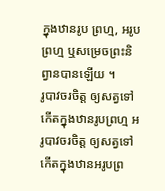ក្នុងឋានរូប ព្រហ្ម, អរូបព្រហ្ម ឬសម្រេចព្រះនិព្វានបានឡើយ ។
រូបាវចរចិត្ត ឲ្យសត្វទៅកើតក្នុងឋានរូបព្រហ្ម អរូបាវចរចិត្ត ឲ្យសត្វទៅកើតក្នុងឋានអរូបព្រ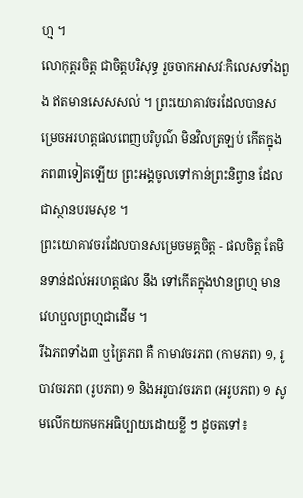ហ្ម ។
លោកុត្តរចិត្ត ជាចិត្តបរិសុទ្ធ រួចចាកអាសវៈកិលេសទាំងពួង ឥតមានសេសសល់ ។ ព្រះយោគាវចរដែលបានសម្រេចអរហត្តផលពេញបរិបូណ៌ មិនវិលត្រឡប់ កើតក្នុងភព៣ទៀតឡើយ ព្រះអង្គចូលទៅកាន់ព្រះនិព្វាន ដែលជាស្ថានបរមសុខ ។
ព្រះយោគាវចរដែលបានសម្រេចមគ្គចិត្ត - ផលចិត្ត តែមិនទាន់ដល់អរហត្តផល នឹង ទៅកើតក្នុងឋានព្រហ្ម មានវេហប្ផលព្រហ្មជាដើម ។
រីឯភពទាំង៣ ឬត្រៃភព គឺ កាមាវចរភព (កាមភព) ១, រូបាវចរភព (រូបភព) ១ និងអរូបាវចរភព (អរូបភព) ១ សូមលើកយកមកអធិប្បាយដោយខ្លី ៗ ដូចតទៅ៖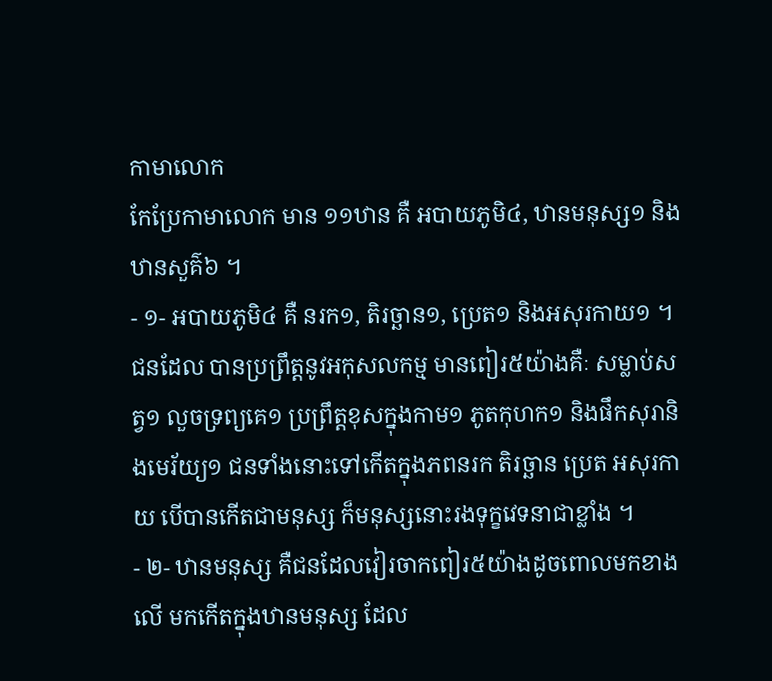កាមាលោក
កែប្រែកាមាលោក មាន ១១ឋាន គឺ អបាយភូមិ៤, ឋានមនុស្ស១ និងឋានសួគ៌៦ ។
- ១- អបាយភូមិ៤ គឺ នរក១, តិរច្ឆាន១, ប្រេត១ និងអសុរកាយ១ ។ ជនដែល បានប្រព្រឹត្តនូវអកុសលកម្ម មានពៀរ៥យ៉ាងគឺៈ សម្លាប់សត្វ១ លួចទ្រព្យគេ១ ប្រព្រឹត្តខុសក្នុងកាម១ ភូតកុហក១ និងផឹកសុរានិងមេរ័យ្យ១ ជនទាំងនោះទៅកើតក្នុងភពនរក តិរច្ឆាន ប្រេត អសុរកាយ បើបានកើតជាមនុស្ស ក៏មនុស្សនោះរងទុក្ខវេទនាជាខ្លាំង ។
- ២- ឋានមនុស្ស គឺជនដែលវៀរចាកពៀរ៥យ៉ាងដូចពោលមកខាងលើ មកកើតក្នុងឋានមនុស្ស ដែល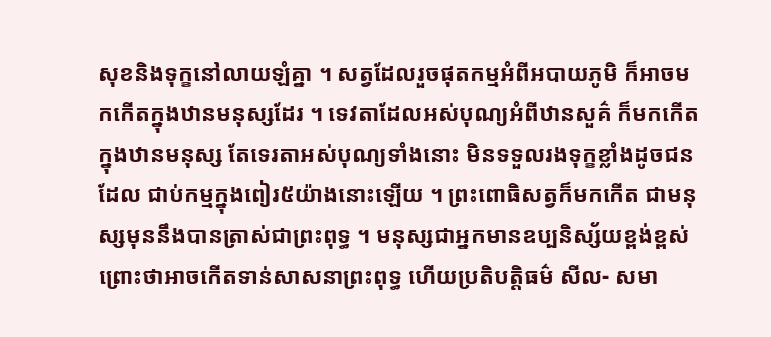សុខនិងទុក្ខនៅលាយឡំគ្នា ។ សត្វដែលរួចផុតកម្មអំពីអបាយភូមិ ក៏អាចមកកើតក្នុងឋានមនុស្សដែរ ។ ទេវតាដែលអស់បុណ្យអំពីឋានសួគ៌ ក៏មកកើតក្នុងឋានមនុស្ស តែទេរតាអស់បុណ្យទាំងនោះ មិនទទួលរងទុក្ខខ្លាំងដូចជនដែល ជាប់កម្មក្នុងពៀរ៥យ៉ាងនោះឡើយ ។ ព្រះពោធិសត្វក៏មកកើត ជាមនុស្សមុននឹងបានត្រាស់ជាព្រះពុទ្ធ ។ មនុស្សជាអ្នកមានឧប្បនិស្ស័យខ្ពង់ខ្ពស់ ព្រោះថាអាចកើតទាន់សាសនាព្រះពុទ្ធ ហើយប្រតិបត្តិធម៌ សីល- សមា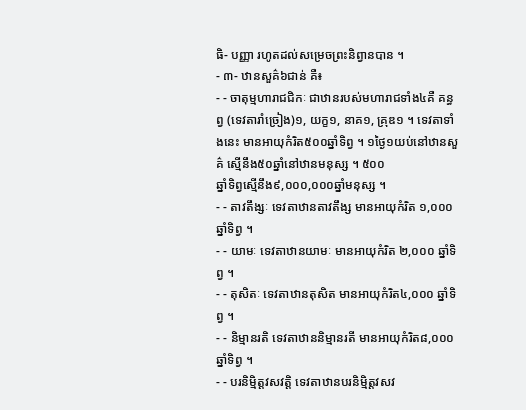ធិ- បញ្ញា រហូតដល់សម្រេចព្រះនិព្វានបាន ។
- ៣- ឋានសួគ៌៦ជាន់ គឺ៖
- - ចាតុម្មហារាជជិកៈ ជាឋានរបស់មហារាជទាំង៤គឺ គន្ធព្វ (ទេវតារាំច្រៀង)១, យក្ខ១, នាគ១, គ្រុឌ១ ។ ទេវតាទាំងនេះ មានអាយុកំរិត៥០០ឆ្នាំទិព្វ ។ ១ថ្ងៃ១យប់នៅឋានសួគ៌ ស្មើនឹង៥០ឆ្នាំនៅឋានមនុស្ស ។ ៥០០
ឆ្នាំទិព្វស្មើនឹង៩,០០០,០០០ឆ្នាំមនុស្ស ។
- - តាវតឹង្សៈ ទេវតាឋានតាវតឹង្ស មានអាយុកំរិត ១,០០០ឆ្នាំទិព្វ ។
- - យាមៈ ទេវតាឋានយាមៈ មានអាយុកំរិត ២,០០០ ឆ្នាំទិព្វ ។
- - តុសិតៈ ទេវតាឋានតុសិត មានអាយុកំរិត៤,០០០ ឆ្នាំទិព្វ ។
- - និម្មានរតិ ទេវតាឋាននិម្មានរតី មានអាយុកំរិត៨,០០០ ឆ្នាំទិព្វ ។
- - បរនិម្មិត្តវសវត្តិ ទេវតាឋានបរនិម្មិត្តវសវ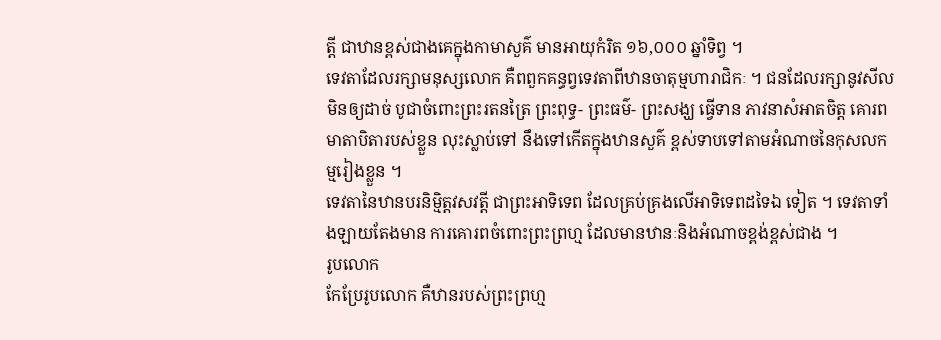ត្តី ជាឋានខ្ពស់ជាងគេក្នុងកាមាសួគ៌ មានអាយុកំរិត ១៦,០០០ ឆ្នាំទិព្វ ។
ទេវតាដែលរក្សាមនុស្សលោក គឺពពួកគន្ធព្វទេវតាពីឋានចាតុម្មហារាជិកៈ ។ ជនដែលរក្សានូវសីលមិនឲ្យដាច់ បូជាចំពោះព្រះរតនត្រៃ ព្រះពុទ្ធ- ព្រះធម៌- ព្រះសង្ឃ ធ្វើទាន ភាវនាសំអាតចិត្ត គោរពមាតាបិតារបស់ខ្លួន លុះស្លាប់ទៅ នឹងទៅកើតក្នុងឋានសួគ៌ ខ្ពស់ទាបទៅតាមអំណាចនៃកុសលកម្មរៀងខ្លួន ។
ទេវតានៃឋានបរនិម្មិត្តវសវត្តី ជាព្រះអាទិទេព ដែលគ្រប់គ្រងលើអាទិទេពដទៃឯ ទៀត ។ ទេវតាទាំងឡាយតែងមាន ការគោរពចំពោះព្រះព្រហ្ម ដែលមានឋានៈនិងអំណាចខ្ពង់ខ្ពស់ជាង ។
រូបលោក
កែប្រែរូបលោក គឺឋានរបស់ព្រះព្រហ្ម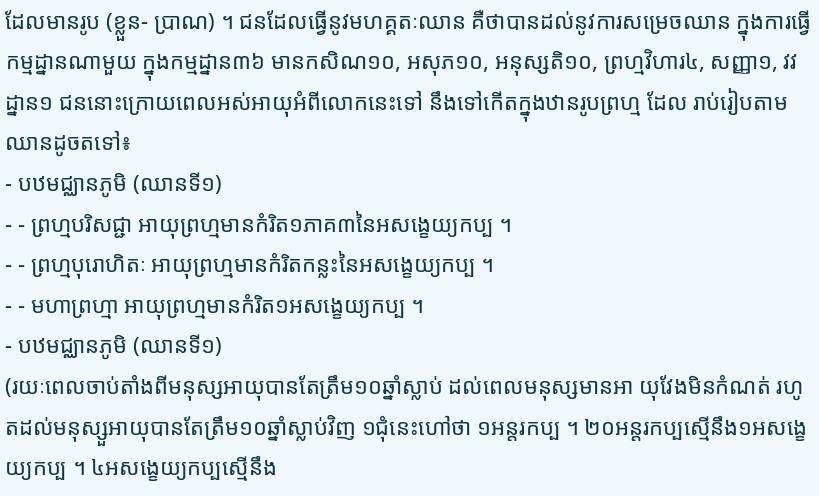ដែលមានរូប (ខ្លួន- ប្រាណ) ។ ជនដែលធ្វើនូវមហគ្គតៈឈាន គឺថាបានដល់នូវការសម្រេចឈាន ក្នុងការធ្វើកម្មដ្នានណាមួយ ក្នុងកម្មដ្នាន៣៦ មានកសិណ១០, អសុភ១០, អនុស្សតិ១០, ព្រហ្មវិហារ៤, សញ្ញា១, វវដ្នាន១ ជននោះក្រោយពេលអស់អាយុអំពីលោកនេះទៅ នឹងទៅកើតក្នុងឋានរូបព្រហ្ម ដែល រាប់រៀបតាមឈានដូចតទៅ៖
- បឋមជ្ឈានភូមិ (ឈានទី១)
- - ព្រហ្មបរិសជ្ជា អាយុព្រហ្មមានកំរិត១ភាគ៣នៃអសង្ខេយ្យកប្ប ។
- - ព្រហ្មបុរោហិតៈ អាយុព្រហ្មមានកំរិតកន្លះនៃអសង្ខេយ្យកប្ប ។
- - មហាព្រហ្មា អាយុព្រហ្មមានកំរិត១អសង្ខេយ្យកប្ប ។
- បឋមជ្ឈានភូមិ (ឈានទី១)
(រយៈពេលចាប់តាំងពីមនុស្សអាយុបានតែត្រឹម១០ឆ្នាំស្លាប់ ដល់ពេលមនុស្សមានអា យុវែងមិនកំណត់ រហូតដល់មនុស្សួអាយុបានតែត្រឹម១០ឆ្នាំស្លាប់វិញ ១ជុំនេះហៅថា ១អន្តរកប្ប ។ ២០អន្តរកប្បស្មើនឹង១អសង្ខេយ្យកប្ប ។ ៤អសង្ខេយ្យកប្បស្មើនឹង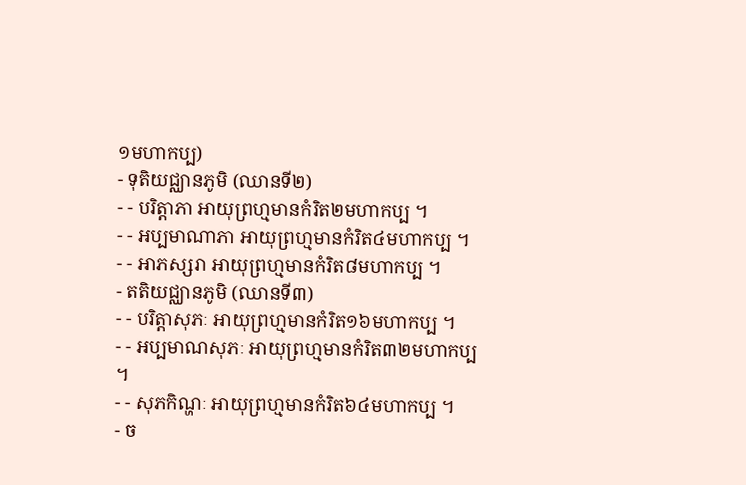១មហាកប្ប)
- ទុតិយជ្ឈានភូមិ (ឈានទី២)
- - បរិត្តាភា អាយុព្រហ្មមានកំរិត២មហាកប្ប ។
- - អប្បមាណាភា អាយុព្រហ្មមានកំរិត៤មហាកប្ប ។
- - អាភស្សរា អាយុព្រហ្មមានកំរិត៨មហាកប្ប ។
- តតិយជ្ឈានភូមិ (ឈានទី៣)
- - បរិត្តាសុភៈ អាយុព្រហ្មមានកំរិត១៦មហាកប្ប ។
- - អប្បមាណសុភៈ អាយុព្រហ្មមានកំរិត៣២មហាកប្ប ។
- - សុភកិណ្ហៈ អាយុព្រហ្មមានកំរិត៦៤មហាកប្ប ។
- ច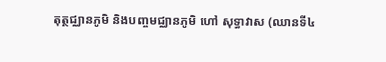តុត្ថជ្ឈានភូមិ និងបញ្ចមជ្ឈានភូមិ ហៅ សុទ្ធាវាស (ឈានទី៤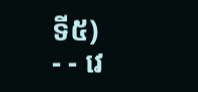ទី៥)
- - វេ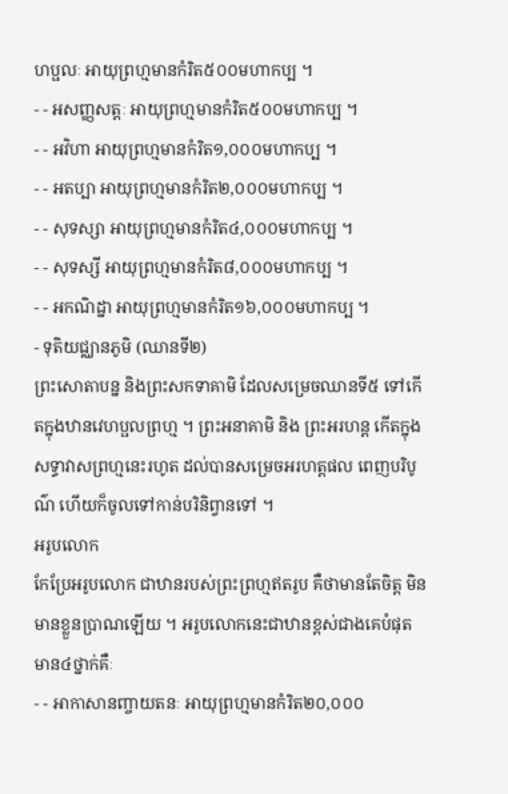ហប្ផលៈ អាយុព្រហ្មមានកំរិត៥០០មហាកប្ប ។
- - អសញ្ញសត្តៈ អាយុព្រហ្មមានកំរិត៥០០មហាកប្ប ។
- - អវិហា អាយុព្រហ្មមានកំរិត១,០០០មហាកប្ប ។
- - អតប្បា អាយុព្រហ្មមានកំរិត២,០០០មហាកប្ប ។
- - សុទស្សា អាយុព្រហ្មមានកំរិត៤,០០០មហាកប្ប ។
- - សុទស្សី អាយុព្រហ្មមានកំរិត៨,០០០មហាកប្ប ។
- - អកណិដ្នា អាយុព្រហ្មមានកំរិត១៦,០០០មហាកប្ប ។
- ទុតិយជ្ឈានភូមិ (ឈានទី២)
ព្រះសោតាបន្ន និងព្រះសកទាគាមិ ដែលសម្រេចឈានទី៥ ទៅកើតក្នុងឋានវេហប្ផលព្រហ្ម ។ ព្រះអនាគាមិ និង ព្រះអរហន្ត កើតក្នុងសទ្ធាវាសព្រហ្មនេះរហូត ដល់បានសម្រេចអរហត្តផល ពេញបរិបូណ៌ ហើយក៏ចូលទៅកាន់បរិនិព្វានទៅ ។
អរូបលោក
កែប្រែអរូបលោក ជាឋានរបស់ព្រះព្រហ្មឥតរូប គឺថាមានតែចិត្ត មិនមានខ្លួនប្រាណឡើយ ។ អរូបលោកនេះជាឋានខ្ពស់ជាងគេបំផុត មាន៤ថ្នាក់គឺៈ
- - អាកាសានញ្ចាយតនៈ អាយុព្រហ្មមានកំរិត២០,០០០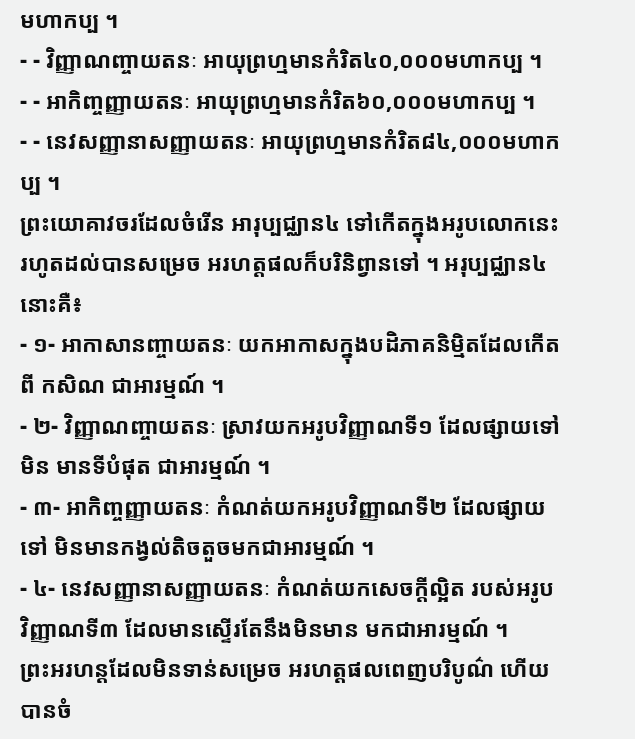មហាកប្ប ។
- - វិញ្ញាណញ្ចាយតនៈ អាយុព្រហ្មមានកំរិត៤០,០០០មហាកប្ប ។
- - អាកិញ្ចញ្ញាយតនៈ អាយុព្រហ្មមានកំរិត៦០,០០០មហាកប្ប ។
- - នេវសញ្ញានាសញ្ញាយតនៈ អាយុព្រហ្មមានកំរិត៨៤,០០០មហាកប្ប ។
ព្រះយោគាវចរដែលចំរើន អារុប្បជ្ឈាន៤ ទៅកើតក្នុងអរូបលោកនេះ រហូតដល់បានសម្រេច អរហត្តផលក៏បរិនិព្វានទៅ ។ អរុប្បជ្ឈាន៤នោះគឺ៖
- ១- អាកាសានញ្ចាយតនៈ យកអាកាសក្នុងបដិភាគនិម្មិតដែលកើតពី កសិណ ជាអារម្មណ៍ ។
- ២- វិញ្ញាណញ្ចាយតនៈ ស្រាវយកអរូបវិញ្ញាណទី១ ដែលផ្សាយទៅមិន មានទីបំផុត ជាអារម្មណ៍ ។
- ៣- អាកិញ្ចញ្ញាយតនៈ កំណត់យកអរូបវិញ្ញាណទី២ ដែលផ្សាយទៅ មិនមានកង្វល់តិចតួចមកជាអារម្មណ៍ ។
- ៤- នេវសញ្ញានាសញ្ញាយតនៈ កំណត់យកសេចក្តីល្អិត របស់អរូប វិញ្ញាណទី៣ ដែលមានស្ទើរតែនឹងមិនមាន មកជាអារម្មណ៍ ។
ព្រះអរហន្តដែលមិនទាន់សម្រេច អរហត្តផលពេញបរិបូណ៌ ហើយបានចំ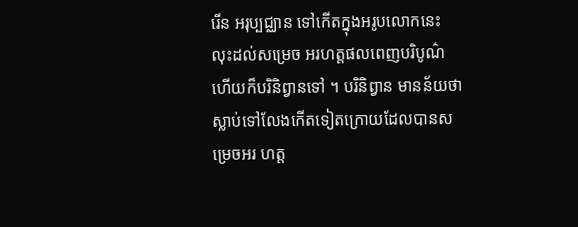រើន អរុប្បជ្ឈាន ទៅកើតក្នុងអរូបលោកនេះ លុះដល់សម្រេច អរហត្តផលពេញបរិបូណ៌ ហើយក៏បរិនិព្វានទៅ ។ បរិនិព្វាន មានន័យថា ស្លាប់ទៅលែងកើតទៀតក្រោយដែលបានសម្រេចអរ ហត្ត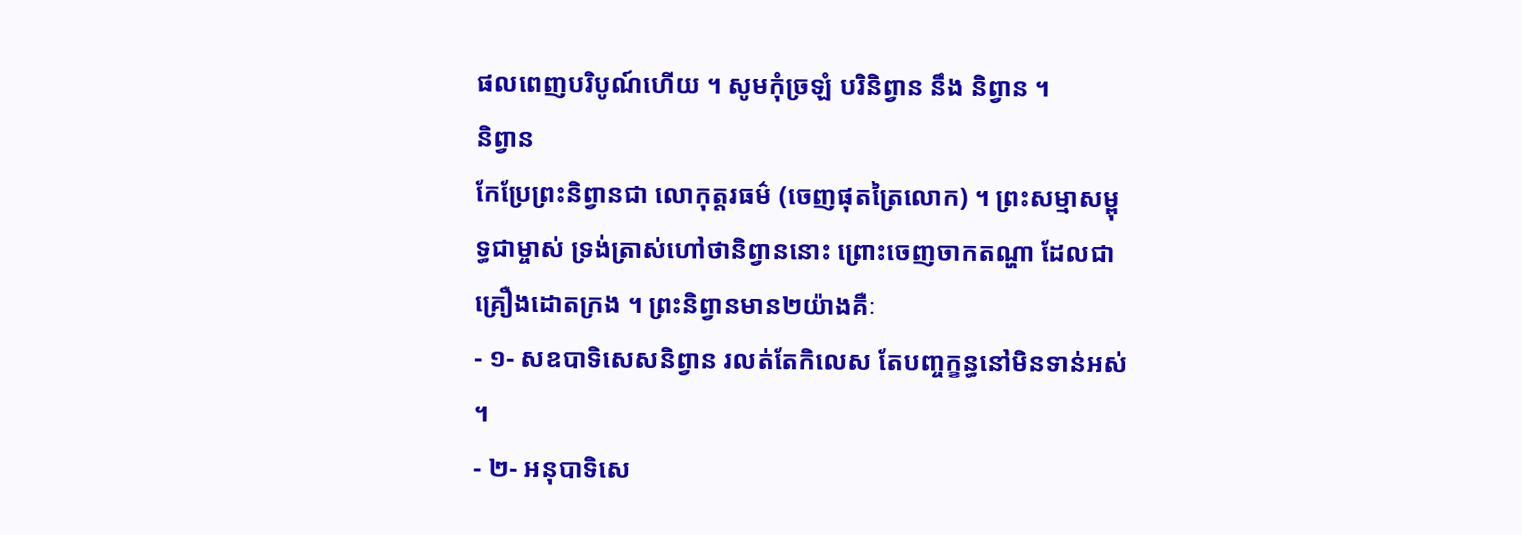ផលពេញបរិបូណ៍ហើយ ។ សូមកុំច្រឡំ បរិនិព្វាន នឹង និព្វាន ។
និព្វាន
កែប្រែព្រះនិព្វានជា លោកុត្តរធម៌ (ចេញផុតត្រៃលោក) ។ ព្រះសម្មាសម្ពុទ្ធជាម្ចាស់ ទ្រង់ត្រាស់ហៅថានិព្វាននោះ ព្រោះចេញចាកតណ្ហា ដែលជាគ្រឿងដោតក្រង ។ ព្រះនិព្វានមាន២យ៉ាងគឺៈ
- ១- សឧបាទិសេសនិព្វាន រលត់តែកិលេស តែបញ្ចក្ខន្ធនៅមិនទាន់អស់ ។
- ២- អនុបាទិសេ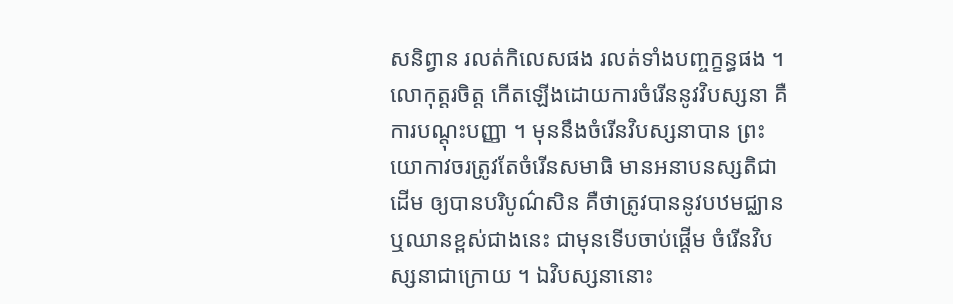សនិព្វាន រលត់កិលេសផង រលត់ទាំងបញ្ចក្ខន្ធផង ។
លោកុត្តរចិត្ត កើតឡើងដោយការចំរើននូវវិបស្សនា គឺការបណ្តុះបញ្ញា ។ មុននឹងចំរើនវិបស្សនាបាន ព្រះយោកាវចរត្រូវតែចំរើនសមាធិ មានអនាបនស្សតិជាដើម ឲ្យបានបរិបូណ៌សិន គឺថាត្រូវបាននូវបឋមជ្ឈាន ឬឈានខ្ពស់ជាងនេះ ជាមុនទើបចាប់ផ្តើម ចំរើនវិបស្សនាជាក្រោយ ។ ឯវិបស្សនានោះ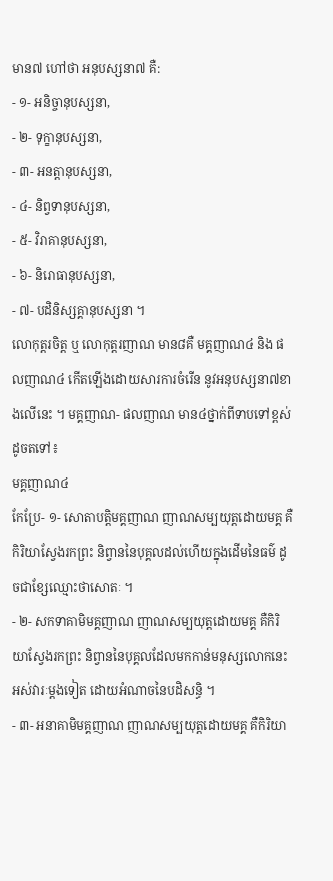មាន៧ ហៅថា អនុបស្សនា៧ គឺ:
- ១- អនិច្ចានុបស្សនា,
- ២- ទុក្ខានុបស្សនា,
- ៣- អនត្តានុបស្សនា,
- ៤- និព្វទានុបស្សនា,
- ៥- វិរាគានុបស្សនា,
- ៦- និរោធានុបស្សនា,
- ៧- បដិនិស្សគ្គានុបស្សនា ។
លោកុត្តរចិត្ត ឬ លោកុត្តរញាណ មាន៨គឺ មគ្គញាណ៤ និង ផលញាណ៤ កើតឡើងដោយសារការចំរើន នូវអនុបស្សនា៧ខាងលើនេះ ។ មគ្គញាណ- ផលញាណ មាន៤ថ្នាក់ពីទាបទៅខ្ពស់ដូចតទៅ៖
មគ្គញាណ៤
កែប្រែ- ១- សោតាបត្តិមគ្គញាណ ញាណសម្បយុត្តដោយមគ្គ គឺកិរិយាស្វែងរកព្រះ និព្វាននៃបុគ្គលដល់ហើយក្នុងដើមនៃធម៌ ដូចជាខ្សែឈ្មោះថាសោតៈ ។
- ២- សកទាគាមិមគ្គញាណ ញាណសម្បយុត្តដោយមគ្គ គឺកិរិយាស្វែងរកព្រះ និព្វាននៃបុគ្គលដែលមកកាន់មនុស្សលោកនេះ អស់វារៈម្តងទៀត ដោយអំណាចនៃបដិសន្ធិ ។
- ៣- អនាគាមិមគ្គញាណ ញាណសម្បយុត្តដោយមគ្គ គឺកិរិយា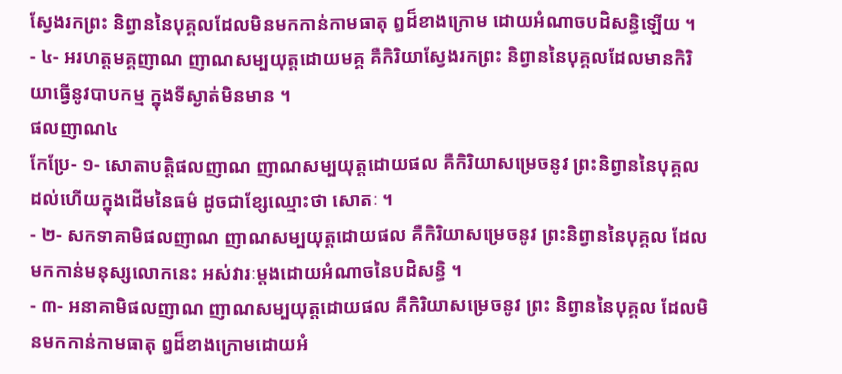ស្វែងរកព្រះ និព្វាននៃបុគ្គលដែលមិនមកកាន់កាមធាតុ ឰដ៏ខាងក្រោម ដោយអំណាចបដិសន្ធិឡើយ ។
- ៤- អរហត្តមគ្គញាណ ញាណសម្បយុត្តដោយមគ្គ គឺកិរិយាស្វែងរកព្រះ និព្វាននៃបុគ្គលដែលមានកិរិយាធ្វើនូវបាបកម្ម ក្នុងទីស្ងាត់មិនមាន ។
ផលញាណ៤
កែប្រែ- ១- សោតាបត្តិផលញាណ ញាណសម្បយុត្តដោយផល គឺកិរិយាសម្រេចនូវ ព្រះនិព្វាននៃបុគ្គលដល់ហើយក្នុងដើមនៃធម៌ ដូចជាខ្សែឈ្មោះថា សោតៈ ។
- ២- សកទាគាមិផលញាណ ញាណសម្បយុត្តដោយផល គឺកិរិយាសម្រេចនូវ ព្រះនិព្វាននៃបុគ្គល ដែលមកកាន់មនុស្សលោកនេះ អស់វារៈម្តងដោយអំណាចនៃបដិសន្ធិ ។
- ៣- អនាគាមិផលញាណ ញាណសម្បយុត្តដោយផល គឺកិរិយាសម្រេចនូវ ព្រះ និព្វាននៃបុគ្គល ដែលមិនមកកាន់កាមធាតុ ឰដ៏ខាងក្រោមដោយអំ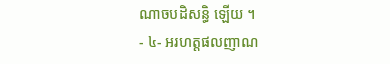ណាចបដិសន្ធិ ឡើយ ។
- ៤- អរហត្តផលញាណ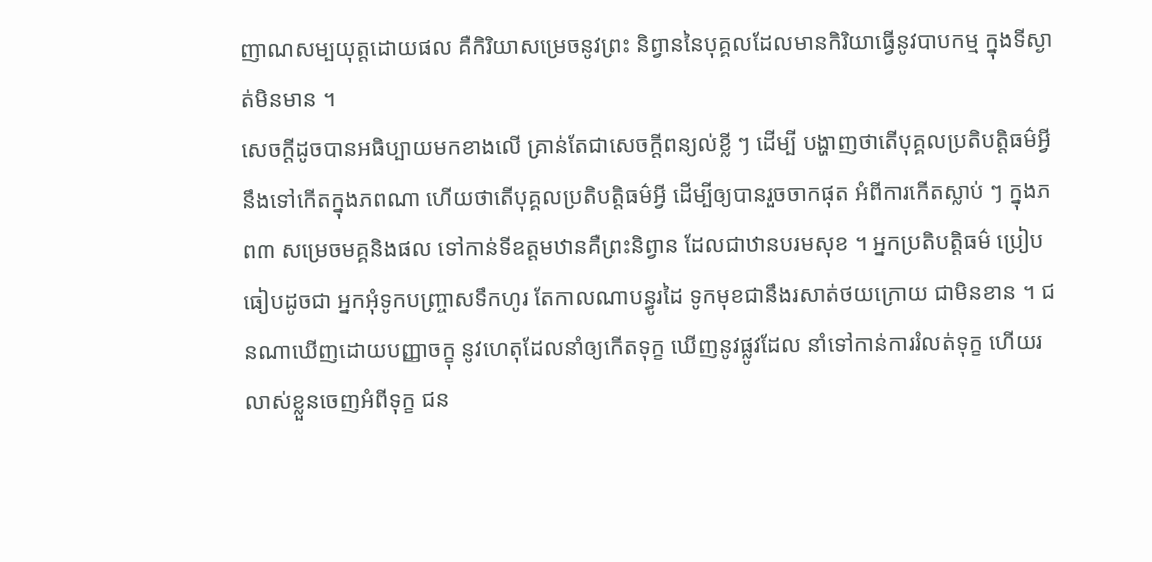ញាណសម្បយុត្តដោយផល គឺកិរិយាសម្រេចនូវព្រះ និព្វាននៃបុគ្គលដែលមានកិរិយាធ្វើនូវបាបកម្ម ក្នុងទីស្ងាត់មិនមាន ។
សេចក្តីដូចបានអធិប្បាយមកខាងលើ គ្រាន់តែជាសេចក្តីពន្យល់ខ្លី ៗ ដើម្បី បង្ហាញថាតើបុគ្គលប្រតិបត្តិធម៌អ្វី នឹងទៅកើតក្នុងភពណា ហើយថាតើបុគ្គលប្រតិបត្តិធម៌អ្វី ដើម្បីឲ្យបានរួចចាកផុត អំពីការកើតស្លាប់ ៗ ក្នុងភព៣ សម្រេចមគ្គនិងផល ទៅកាន់ទីឧត្តមឋានគឺព្រះនិព្វាន ដែលជាឋានបរមសុខ ។ អ្នកប្រតិបត្តិធម៌ ប្រៀបធៀបដូចជា អ្នកអុំទូកបញ្រ្ចាសទឹកហូរ តែកាលណាបន្ធូរដៃ ទូកមុខជានឹងរសាត់ថយក្រោយ ជាមិនខាន ។ ជនណាឃើញដោយបញ្ញាចក្ខុ នូវហេតុដែលនាំឲ្យកើតទុក្ខ ឃើញនូវផ្លូវដែល នាំទៅកាន់ការរំលត់ទុក្ខ ហើយរលាស់ខ្លួនចេញអំពីទុក្ខ ជន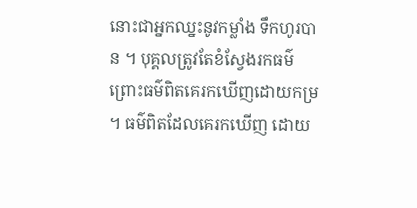នោះជាអ្នកឈ្នះនូវកម្លាំង ទឹកហូរបាន ។ បុគ្គលត្រូវតែខំស្វែងរកធម៌ ព្រោះធម៌ពិតគេរកឃើញដោយកម្រ ។ ធម៌ពិតដែលគេរកឃើញ ដោយ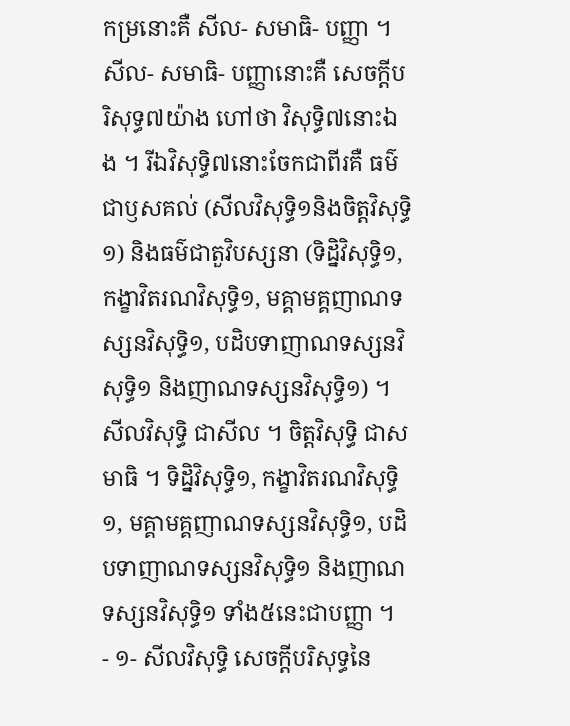កម្រនោះគឺ សីល- សមាធិ- បញ្ញា ។ សីល- សមាធិ- បញ្ញានោះគឺ សេចក្តីបរិសុទ្ធ៧យ៉ាង ហៅថា វិសុទ្ធិ៧នោះឯង ។ រីឯវិសុទ្ធិ៧នោះចែកជាពីរគឺ ធម៌ជាឫសគល់ (សីលវិសុទ្ធិ១និងចិត្តវិសុទ្ធិ១) និងធម៌ជាតួវិបស្សនា (ទិដ្និវិសុទ្ធិ១, កង្ខាវិតរណវិសុទ្ធិ១, មគ្គាមគ្គញាណទស្សនវិសុទ្ធិ១, បដិបទាញាណទស្សនវិសុទ្ធិ១ និងញាណទស្សនវិសុទ្ធិ១) ។ សីលវិសុទ្ធិ ជាសីល ។ ចិត្តវិសុទ្ធិ ជាសមាធិ ។ ទិដ្និវិសុទ្ធិ១, កង្ខាវិតរណវិសុទ្ធិ១, មគ្គាមគ្គញាណទស្សនវិសុទ្ធិ១, បដិបទាញាណទស្សនវិសុទ្ធិ១ និងញាណទស្សនវិសុទ្ធិ១ ទាំង៥នេះជាបញ្ញា ។
- ១- សីលវិសុទ្ធិ សេចក្តីបរិសុទ្ធនៃ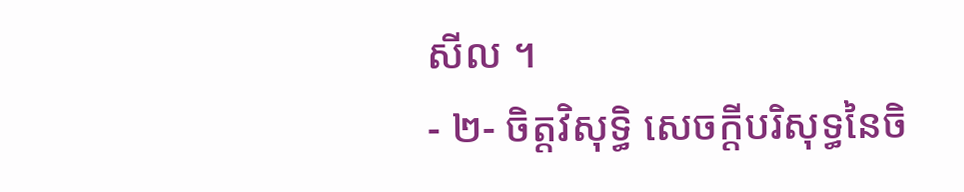សីល ។
- ២- ចិត្តវិសុទ្ធិ សេចក្តីបរិសុទ្ធនៃចិ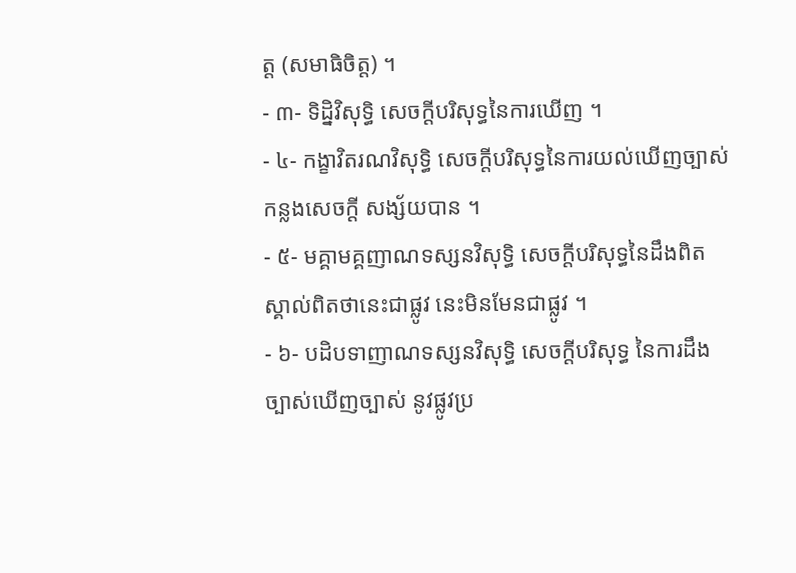ត្ត (សមាធិចិត្ត) ។
- ៣- ទិដ្និវិសុទ្ធិ សេចក្តីបរិសុទ្ធនៃការឃើញ ។
- ៤- កង្ខាវិតរណវិសុទ្ធិ សេចក្តីបរិសុទ្ធនៃការយល់ឃើញច្បាស់កន្លងសេចក្តី សង្ស័យបាន ។
- ៥- មគ្គាមគ្គញាណទស្សនវិសុទ្ធិ សេចក្តីបរិសុទ្ធនៃដឹងពិត ស្គាល់ពិតថានេះជាផ្លូវ នេះមិនមែនជាផ្លូវ ។
- ៦- បដិបទាញាណទស្សនវិសុទ្ធិ សេចក្តីបរិសុទ្ធ នៃការដឹងច្បាស់ឃើញច្បាស់ នូវផ្លូវប្រ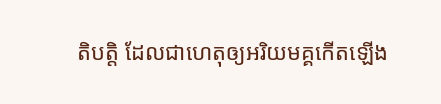តិបត្តិ ដែលជាហេតុឲ្យអរិយមគ្គកើតឡើង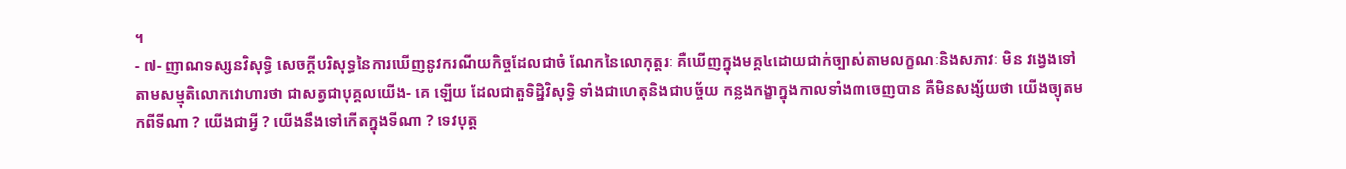។
- ៧- ញាណទស្សនវិសុទ្ធិ សេចក្តីបរិសុទ្ធនៃការឃើញនូវករណីយកិច្ចដែលជាចំ ណែកនៃលោកុត្តរៈ គឺឃើញក្នុងមគ្គ៤ដោយជាក់ច្បាស់តាមលក្ខណៈនិងសភាវៈ មិន វង្វេងទៅតាមសម្មុតិលោកវោហារថា ជាសត្វជាបុគ្គលយើង- គេ ឡើយ ដែលជាតួទិដ្និវិសុទ្ធិ ទាំងជាហេតុនិងជាបច្ច័យ កន្លងកង្ខាក្នុងកាលទាំង៣ចេញបាន គឺមិនសង្ស័យថា យើងច្យុតមកពីទីណា ? យើងជាអ្វី ? យើងនឹងទៅកើតក្នុងទីណា ? ទេវបុត្ត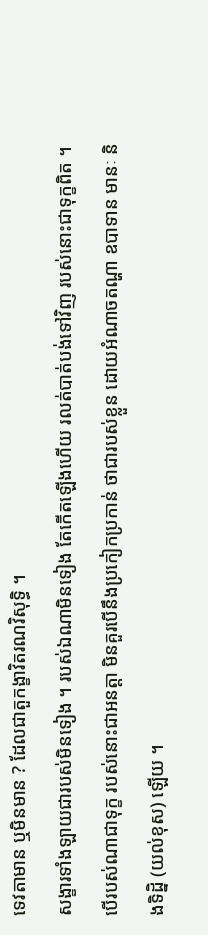ទេវតាមាន ឬមិនមាន ? ដែលជាតួកង្ខាវិតរណវិសុទ្ធិ ។
សង្ខារទាំងឡាយជារបស់មិនទៀង ។ របស់ឯណាមិនទៀង តែកើតឡើងហើយ រលត់បាត់បង់ទៅវិញ របស់នោះជាទុក្ខពិត ។ បើរបស់ណាជាទុក្ខ របស់នោះជាអនត្តា មិនគួរបើនឹងប្រកៀកប្រកាន់ ថាជារបស់ខ្លួន ដោយអំណាចតណ្ហា ឧបាទាន មានៈ និងទិដ្និ (យល់ខុស) ឡើយ ។